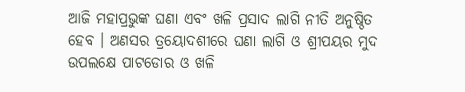ଆଜି ମହାପ୍ରଭୁଙ୍କ ଘଣା ଏବଂ ଖଳି ପ୍ରସାଦ ଲାଗି ନୀତି ଅନୁଷ୍ଠିତ ହେବ । ଅଣସର ତ୍ରୟୋଦଶୀରେ ଘଣା ଲାଗି ଓ ଶ୍ରୀପୟର ମୁଦ ଉପଲକ୍ଷେ ପାଟଡୋର ଓ ଖଳି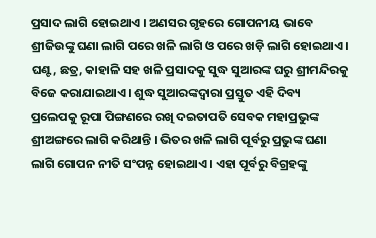ପ୍ରସାଦ ଲାଗି ହୋଇଥାଏ । ଅଣସର ଗୃହରେ ଗୋପନୀୟ ଭାବେ ଶ୍ରୀଜିଉଙ୍କୁ ଘଣା ଲାଗି ପରେ ଖଳି ଲାଗି ଓ ପରେ ଖଡ଼ି ଲାଗି ହୋଇଥାଏ । ଘଣ୍ଟ, ଛତ୍ର, କାହାଳି ସହ ଖଳି ପ୍ରସାଦକୁ ସୁଦ୍ଧ ସୁଆରଙ୍କ ଘରୁ ଶ୍ରୀମନ୍ଦିରକୁ ବିଜେ କରାଯାଇଥାଏ । ଶୁଦ୍ଧ ସୁଆରଙ୍କଦ୍ୱାରା ପ୍ରସ୍ତୁତ ଏହି ଦିବ୍ୟ ପ୍ରଲେପକୁ ରୂପା ପିଙ୍ଗଣରେ ରଖି ଦଇତାପତି ସେବକ ମହାପ୍ରଭୁଙ୍କ ଶ୍ରୀଅଙ୍ଗରେ ଲାଗି କରିଥାନ୍ତି । ଭିତର ଖଳି ଲାଗି ପୂର୍ବରୁ ପ୍ରଭୁଙ୍କ ଘଣା ଲାଗି ଗୋପନ ନୀତି ସଂପନ୍ନ ହୋଇଥାଏ । ଏହା ପୂର୍ବରୁ ବିଗ୍ରହଙ୍କୁ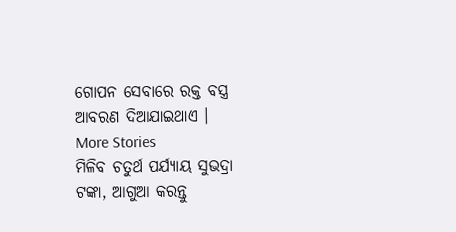ଗୋପନ ସେବାରେ ରକ୍ତ ବସ୍ତ୍ର ଆବରଣ ଦିଆଯାଇଥାଏ ।
More Stories
ମିଳିବ ଚତୁର୍ଥ ପର୍ଯ୍ୟାୟ ସୁଭଦ୍ରା ଟଙ୍କା, ଆଗୁଆ କରନ୍ତୁ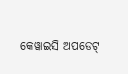କେୱାଇସି ଅପଡେଟ୍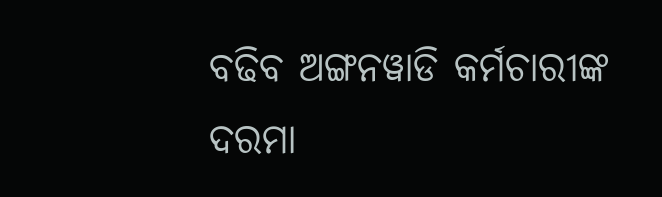ବଢିବ ଅଙ୍ଗନୱାଡି କର୍ମଚାରୀଙ୍କ ଦରମା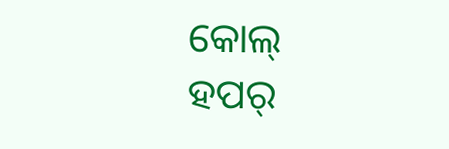କୋଲ୍ ହପର୍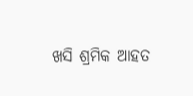ଖସି ଶ୍ରମିକ ଆହତ